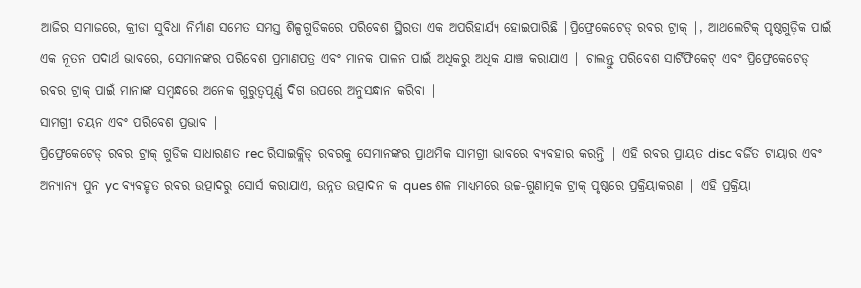ଆଜିର ସମାଜରେ, କ୍ରୀଡା ସୁବିଧା ନିର୍ମାଣ ସମେତ ସମସ୍ତ ଶିଳ୍ପଗୁଡିକରେ ପରିବେଶ ସ୍ଥିରତା ଏକ ଅପରିହାର୍ଯ୍ୟ ହୋଇପାରିଛି |ପ୍ରିଫ୍ରେକେଟେଡ୍ ରବର ଟ୍ରାକ୍ |, ଆଥଲେଟିକ୍ ପୃଷ୍ଠଗୁଡ଼ିକ ପାଇଁ ଏକ ନୂତନ ପଦାର୍ଥ ଭାବରେ, ସେମାନଙ୍କର ପରିବେଶ ପ୍ରମାଣପତ୍ର ଏବଂ ମାନକ ପାଳନ ପାଇଁ ଅଧିକରୁ ଅଧିକ ଯାଞ୍ଚ କରାଯାଏ | ଚାଲନ୍ତୁ ପରିବେଶ ସାର୍ଟିଫିକେଟ୍ ଏବଂ ପ୍ରିଫ୍ରେକେଟେଡ୍ ରବର ଟ୍ରାକ୍ ପାଇଁ ମାନାଙ୍କ ସମ୍ବନ୍ଧରେ ଅନେକ ଗୁରୁତ୍ୱପୂର୍ଣ୍ଣ ଦିଗ ଉପରେ ଅନୁସନ୍ଧାନ କରିବା |
ସାମଗ୍ରୀ ଚୟନ ଏବଂ ପରିବେଶ ପ୍ରଭାବ |
ପ୍ରିଫ୍ରେକେଟେଡ୍ ରବର ଟ୍ରାକ୍ ଗୁଡିକ ସାଧାରଣତ rec ରିସାଇକ୍ଲିଡ୍ ରବରକୁ ସେମାନଙ୍କର ପ୍ରାଥମିକ ସାମଗ୍ରୀ ଭାବରେ ବ୍ୟବହାର କରନ୍ତି | ଏହି ରବର ପ୍ରାୟତ disc ବର୍ଜିତ ଟାୟାର ଏବଂ ଅନ୍ୟାନ୍ୟ ପୁନ yc ବ୍ୟବହୃତ ରବର ଉତ୍ପାଦରୁ ସୋର୍ସ କରାଯାଏ, ଉନ୍ନତ ଉତ୍ପାଦନ କ ques ଶଳ ମାଧ୍ୟମରେ ଉଚ୍ଚ-ଗୁଣାତ୍ମକ ଟ୍ରାକ୍ ପୃଷ୍ଠରେ ପ୍ରକ୍ରିୟାକରଣ | ଏହି ପ୍ରକ୍ରିୟା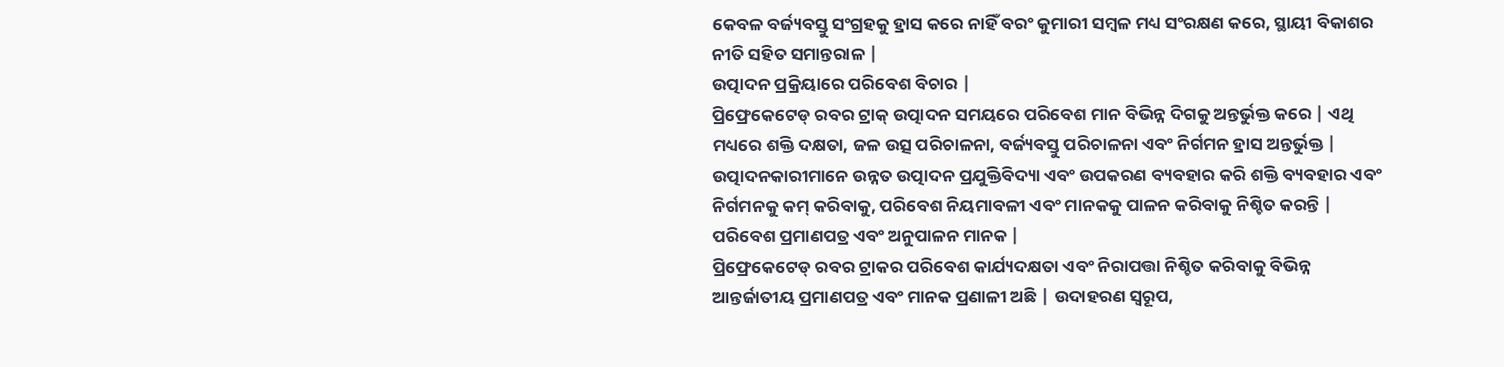କେବଳ ବର୍ଜ୍ୟବସ୍ତୁ ସଂଗ୍ରହକୁ ହ୍ରାସ କରେ ନାହିଁ ବରଂ କୁମାରୀ ସମ୍ବଳ ମଧ୍ୟ ସଂରକ୍ଷଣ କରେ, ସ୍ଥାୟୀ ବିକାଶର ନୀତି ସହିତ ସମାନ୍ତରାଳ |
ଉତ୍ପାଦନ ପ୍ରକ୍ରିୟାରେ ପରିବେଶ ବିଚାର |
ପ୍ରିଫ୍ରେକେଟେଡ୍ ରବର ଟ୍ରାକ୍ ଉତ୍ପାଦନ ସମୟରେ ପରିବେଶ ମାନ ବିଭିନ୍ନ ଦିଗକୁ ଅନ୍ତର୍ଭୁକ୍ତ କରେ | ଏଥି ମଧ୍ୟରେ ଶକ୍ତି ଦକ୍ଷତା, ଜଳ ଉତ୍ସ ପରିଚାଳନା, ବର୍ଜ୍ୟବସ୍ତୁ ପରିଚାଳନା ଏବଂ ନିର୍ଗମନ ହ୍ରାସ ଅନ୍ତର୍ଭୁକ୍ତ | ଉତ୍ପାଦନକାରୀମାନେ ଉନ୍ନତ ଉତ୍ପାଦନ ପ୍ରଯୁକ୍ତିବିଦ୍ୟା ଏବଂ ଉପକରଣ ବ୍ୟବହାର କରି ଶକ୍ତି ବ୍ୟବହାର ଏବଂ ନିର୍ଗମନକୁ କମ୍ କରିବାକୁ, ପରିବେଶ ନିୟମାବଳୀ ଏବଂ ମାନକକୁ ପାଳନ କରିବାକୁ ନିଶ୍ଚିତ କରନ୍ତି |
ପରିବେଶ ପ୍ରମାଣପତ୍ର ଏବଂ ଅନୁପାଳନ ମାନକ |
ପ୍ରିଫ୍ରେକେଟେଡ୍ ରବର ଟ୍ରାକର ପରିବେଶ କାର୍ଯ୍ୟଦକ୍ଷତା ଏବଂ ନିରାପତ୍ତା ନିଶ୍ଚିତ କରିବାକୁ ବିଭିନ୍ନ ଆନ୍ତର୍ଜାତୀୟ ପ୍ରମାଣପତ୍ର ଏବଂ ମାନକ ପ୍ରଣାଳୀ ଅଛି | ଉଦାହରଣ ସ୍ୱରୂପ,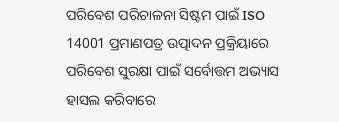ପରିବେଶ ପରିଚାଳନା ସିଷ୍ଟମ ପାଇଁ ISO 14001 ପ୍ରମାଣପତ୍ର ଉତ୍ପାଦନ ପ୍ରକ୍ରିୟାରେ ପରିବେଶ ସୁରକ୍ଷା ପାଇଁ ସର୍ବୋତ୍ତମ ଅଭ୍ୟାସ ହାସଲ କରିବାରେ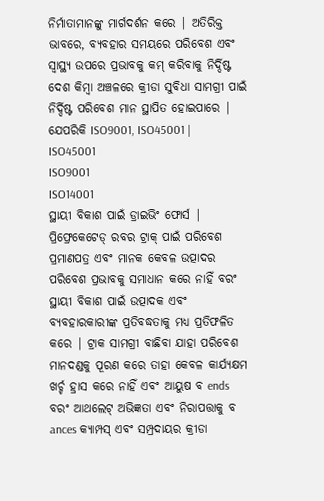ନିର୍ମାତାମାନଙ୍କୁ ମାର୍ଗଦର୍ଶନ କରେ | ଅତିରିକ୍ତ ଭାବରେ, ବ୍ୟବହାର ସମୟରେ ପରିବେଶ ଏବଂ ସ୍ୱାସ୍ଥ୍ୟ ଉପରେ ପ୍ରଭାବକୁ କମ୍ କରିବାକୁ ନିର୍ଦ୍ଦିଷ୍ଟ ଦେଶ କିମ୍ବା ଅଞ୍ଚଳରେ କ୍ରୀଡା ସୁବିଧା ସାମଗ୍ରୀ ପାଇଁ ନିର୍ଦ୍ଦିଷ୍ଟ ପରିବେଶ ମାନ ସ୍ଥାପିତ ହୋଇପାରେ | ଯେପରିକି ISO9001, ISO45001 |
ISO45001
ISO9001
ISO14001
ସ୍ଥାୟୀ ବିକାଶ ପାଇଁ ଡ୍ରାଇଭିଂ ଫୋର୍ସ |
ପ୍ରିଫ୍ରେକେଟେଡ୍ ରବର ଟ୍ରାକ୍ ପାଇଁ ପରିବେଶ ପ୍ରମାଣପତ୍ର ଏବଂ ମାନକ କେବଳ ଉତ୍ପାଦର ପରିବେଶ ପ୍ରଭାବକୁ ସମାଧାନ କରେ ନାହିଁ ବରଂ ସ୍ଥାୟୀ ବିକାଶ ପାଇଁ ଉତ୍ପାଦକ ଏବଂ ବ୍ୟବହାରକାରୀଙ୍କ ପ୍ରତିବଦ୍ଧତାକୁ ମଧ୍ୟ ପ୍ରତିଫଳିତ କରେ | ଟ୍ରାକ ସାମଗ୍ରୀ ବାଛିବା ଯାହା ପରିବେଶ ମାନଦଣ୍ଡକୁ ପୂରଣ କରେ ତାହା କେବଳ କାର୍ଯ୍ୟକ୍ଷମ ଖର୍ଚ୍ଚ ହ୍ରାସ କରେ ନାହିଁ ଏବଂ ଆୟୁଷ ବ ends ବରଂ ଆଥଲେଟ୍ ଅଭିଜ୍ଞତା ଏବଂ ନିରାପତ୍ତାକୁ ବ ances କ୍ୟାମ୍ପସ୍ ଏବଂ ସମ୍ପ୍ରଦାୟର କ୍ରୀଡା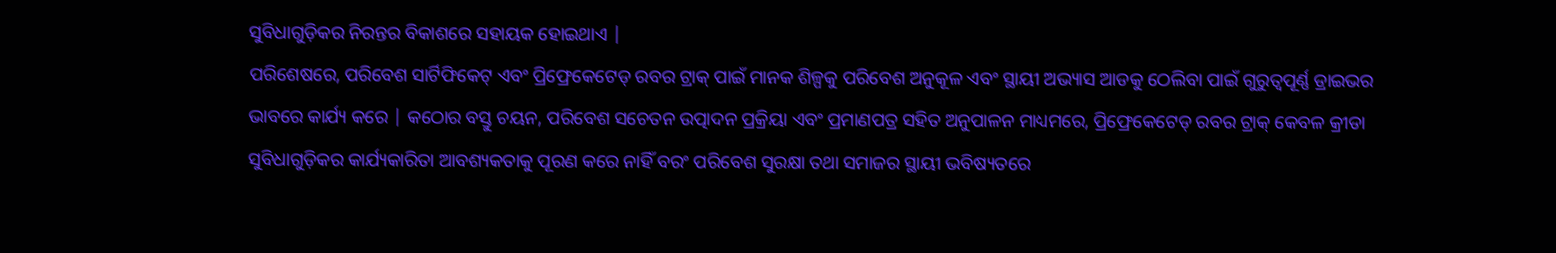ସୁବିଧାଗୁଡ଼ିକର ନିରନ୍ତର ବିକାଶରେ ସହାୟକ ହୋଇଥାଏ |
ପରିଶେଷରେ, ପରିବେଶ ସାର୍ଟିଫିକେଟ୍ ଏବଂ ପ୍ରିଫ୍ରେକେଟେଡ୍ ରବର ଟ୍ରାକ୍ ପାଇଁ ମାନକ ଶିଳ୍ପକୁ ପରିବେଶ ଅନୁକୂଳ ଏବଂ ସ୍ଥାୟୀ ଅଭ୍ୟାସ ଆଡକୁ ଠେଲିବା ପାଇଁ ଗୁରୁତ୍ୱପୂର୍ଣ୍ଣ ଡ୍ରାଇଭର ଭାବରେ କାର୍ଯ୍ୟ କରେ | କଠୋର ବସ୍ତୁ ଚୟନ, ପରିବେଶ ସଚେତନ ଉତ୍ପାଦନ ପ୍ରକ୍ରିୟା ଏବଂ ପ୍ରମାଣପତ୍ର ସହିତ ଅନୁପାଳନ ମାଧ୍ୟମରେ, ପ୍ରିଫ୍ରେକେଟେଡ୍ ରବର ଟ୍ରାକ୍ କେବଳ କ୍ରୀଡା ସୁବିଧାଗୁଡ଼ିକର କାର୍ଯ୍ୟକାରିତା ଆବଶ୍ୟକତାକୁ ପୂରଣ କରେ ନାହିଁ ବରଂ ପରିବେଶ ସୁରକ୍ଷା ତଥା ସମାଜର ସ୍ଥାୟୀ ଭବିଷ୍ୟତରେ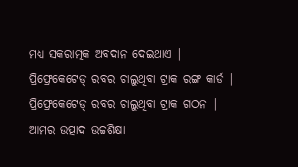ମଧ୍ୟ ସକରାତ୍ମକ ଅବଦାନ ଦେଇଥାଏ |
ପ୍ରିଫ୍ରେକେଟେଡ୍ ରବର ଚାଲୁଥିବା ଟ୍ରାକ ରଙ୍ଗ କାର୍ଡ |
ପ୍ରିଫ୍ରେକେଟେଡ୍ ରବର ଚାଲୁଥିବା ଟ୍ରାକ ଗଠନ |
ଆମର ଉତ୍ପାଦ ଉଚ୍ଚଶିକ୍ଷା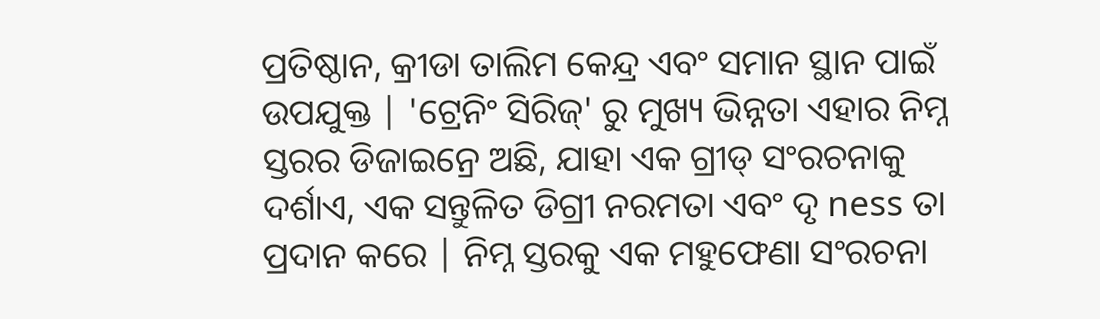ପ୍ରତିଷ୍ଠାନ, କ୍ରୀଡା ତାଲିମ କେନ୍ଦ୍ର ଏବଂ ସମାନ ସ୍ଥାନ ପାଇଁ ଉପଯୁକ୍ତ | 'ଟ୍ରେନିଂ ସିରିଜ୍' ରୁ ମୁଖ୍ୟ ଭିନ୍ନତା ଏହାର ନିମ୍ନ ସ୍ତରର ଡିଜାଇନ୍ରେ ଅଛି, ଯାହା ଏକ ଗ୍ରୀଡ୍ ସଂରଚନାକୁ ଦର୍ଶାଏ, ଏକ ସନ୍ତୁଳିତ ଡିଗ୍ରୀ ନରମତା ଏବଂ ଦୃ ness ତା ପ୍ରଦାନ କରେ | ନିମ୍ନ ସ୍ତରକୁ ଏକ ମହୁଫେଣା ସଂରଚନା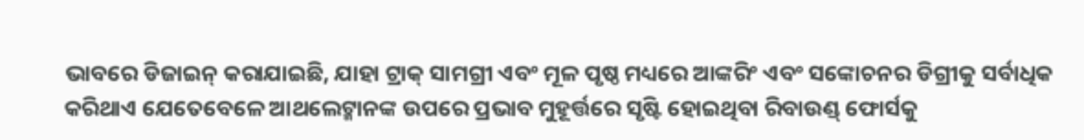ଭାବରେ ଡିଜାଇନ୍ କରାଯାଇଛି, ଯାହା ଟ୍ରାକ୍ ସାମଗ୍ରୀ ଏବଂ ମୂଳ ପୃଷ୍ଠ ମଧ୍ୟରେ ଆଙ୍କରିଂ ଏବଂ ସଙ୍କୋଚନର ଡିଗ୍ରୀକୁ ସର୍ବାଧିକ କରିଥାଏ ଯେତେବେଳେ ଆଥଲେଟ୍ମାନଙ୍କ ଉପରେ ପ୍ରଭାବ ମୁହୂର୍ତ୍ତରେ ସୃଷ୍ଟି ହୋଇଥିବା ରିବାଉଣ୍ଡ୍ ଫୋର୍ସକୁ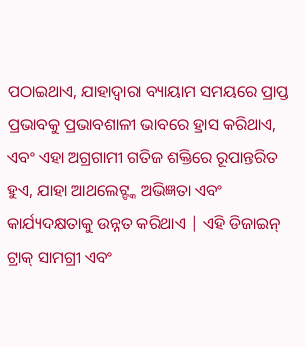ପଠାଇଥାଏ, ଯାହାଦ୍ୱାରା ବ୍ୟାୟାମ ସମୟରେ ପ୍ରାପ୍ତ ପ୍ରଭାବକୁ ପ୍ରଭାବଶାଳୀ ଭାବରେ ହ୍ରାସ କରିଥାଏ, ଏବଂ ଏହା ଅଗ୍ରଗାମୀ ଗତିଜ ଶକ୍ତିରେ ରୂପାନ୍ତରିତ ହୁଏ, ଯାହା ଆଥଲେଟ୍ଙ୍କ ଅଭିଜ୍ଞତା ଏବଂ କାର୍ଯ୍ୟଦକ୍ଷତାକୁ ଉନ୍ନତ କରିଥାଏ | ଏହି ଡିଜାଇନ୍ ଟ୍ରାକ୍ ସାମଗ୍ରୀ ଏବଂ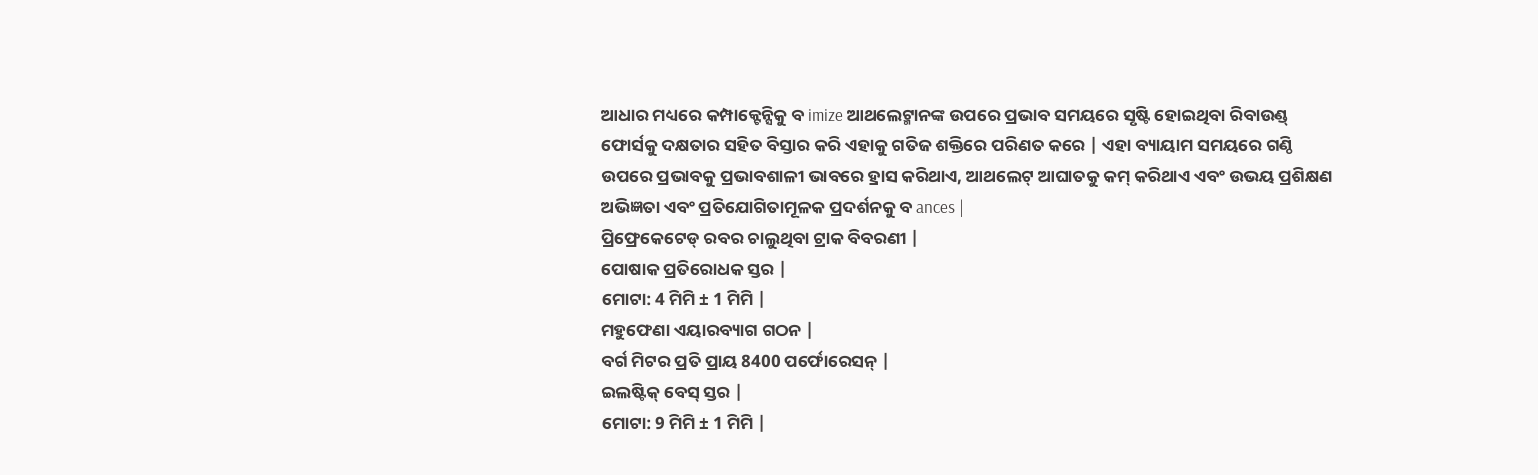ଆଧାର ମଧ୍ୟରେ କମ୍ପାକ୍ଟେନ୍ସିକୁ ବ imize ଆଥଲେଟ୍ମାନଙ୍କ ଉପରେ ପ୍ରଭାବ ସମୟରେ ସୃଷ୍ଟି ହୋଇଥିବା ରିବାଉଣ୍ଡ୍ ଫୋର୍ସକୁ ଦକ୍ଷତାର ସହିତ ବିସ୍ତାର କରି ଏହାକୁ ଗତିଜ ଶକ୍ତିରେ ପରିଣତ କରେ | ଏହା ବ୍ୟାୟାମ ସମୟରେ ଗଣ୍ଠି ଉପରେ ପ୍ରଭାବକୁ ପ୍ରଭାବଶାଳୀ ଭାବରେ ହ୍ରାସ କରିଥାଏ, ଆଥଲେଟ୍ ଆଘାତକୁ କମ୍ କରିଥାଏ ଏବଂ ଉଭୟ ପ୍ରଶିକ୍ଷଣ ଅଭିଜ୍ଞତା ଏବଂ ପ୍ରତିଯୋଗିତାମୂଳକ ପ୍ରଦର୍ଶନକୁ ବ ances |
ପ୍ରିଫ୍ରେକେଟେଡ୍ ରବର ଚାଲୁଥିବା ଟ୍ରାକ ବିବରଣୀ |
ପୋଷାକ ପ୍ରତିରୋଧକ ସ୍ତର |
ମୋଟା: 4 ମିମି ± 1 ମିମି |
ମହୁଫେଣା ଏୟାରବ୍ୟାଗ ଗଠନ |
ବର୍ଗ ମିଟର ପ୍ରତି ପ୍ରାୟ 8400 ପର୍ଫୋରେସନ୍ |
ଇଲଷ୍ଟିକ୍ ବେସ୍ ସ୍ତର |
ମୋଟା: 9 ମିମି ± 1 ମିମି |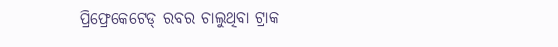ପ୍ରିଫ୍ରେକେଟେଡ୍ ରବର ଚାଲୁଥିବା ଟ୍ରାକ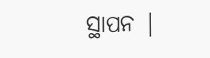ସ୍ଥାପନ |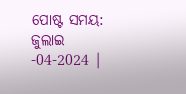ପୋଷ୍ଟ ସମୟ: ଜୁଲାଇ -04-2024 |